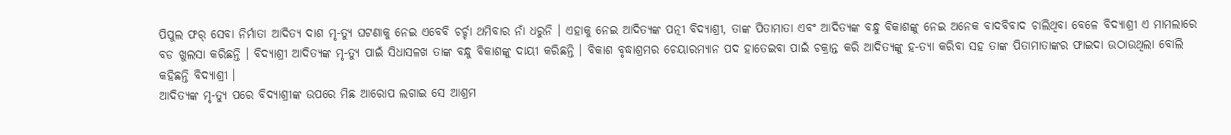ପିପୁଲ ଫର୍ ସେବା ନିର୍ମାତା ଆଦିତ୍ଯ ଦାଶ ମୃ-ତ୍ୟୁ ଘଟଣାକୁ ନେଇ ଏବେବି ଚର୍ଚ୍ଚା ଥମିବାର ନାଁ ଧରୁନି । ଏହାକୁ ନେଇ ଆଦିତ୍ୟଙ୍କ ପତ୍ନୀ ବିଦ୍ୟାଶ୍ରୀ, ତାଙ୍କ ପିତାମାତା ଏବଂ ଆଦିତ୍ୟଙ୍କ ବନ୍ଧୁ ବିକାଶଙ୍କୁ ନେଇ ଅନେକ ବାଦବିବାଦ ଚାଲିଥିବା ବେଳେ ବିଦ୍ୟାଶ୍ରୀ ଏ ମାମଲାରେ ବଡ ଖୁଲସା କରିଛନ୍ତି । ବିଦ୍ୟାଶ୍ରୀ ଆଦିତ୍ୟଙ୍କ ମୃ-ତ୍ୟୁ ପାଇଁ ସିଧାସଳଖ ତାଙ୍କ ବନ୍ଧୁ ବିକାଶଙ୍କୁ ଦାୟୀ କରିଛନ୍ତି । ବିକାଶ ବୃଦ୍ଧାଶ୍ରମର ଚେୟାରମ୍ୟାନ ପଦ ହାତେଇବା ପାଇଁ ଚକ୍ରାନ୍ତ କରି ଆଦିତ୍ୟଙ୍କୁ ହ-ତ୍ୟା କରିବା ସହ ତାଙ୍କ ପିତାମାତାଙ୍କର ଫାଇଦା ଉଠାଉଥିଲା ବୋଲି କହିଛନ୍ତି ବିଦ୍ୟାଶ୍ରୀ ।
ଆଦିତ୍ୟଙ୍କ ମୃ-ତ୍ୟୁ ପରେ ବିଦ୍ୟାଶ୍ରୀଙ୍କ ଉପରେ ମିଛ ଆରୋପ ଲଗାଇ ସେ ଆଶ୍ରମ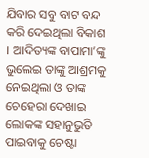ଯିବାର ସବୁ ବାଟ ବନ୍ଦ କରି ଦେଇଥିଲା ବିକାଶ । ଆଦିତ୍ୟଙ୍କ ବାପାମା’ଙ୍କୁ ଭୁଲେଇ ତାଙ୍କୁ ଆଶ୍ରମକୁ ନେଇଥିଲା ଓ ତାଙ୍କ ଚେହେରା ଦେଖାଇ ଲୋକଙ୍କ ସହାନୁଭୁତି ପାଇବାକୁ ଚେଷ୍ଟା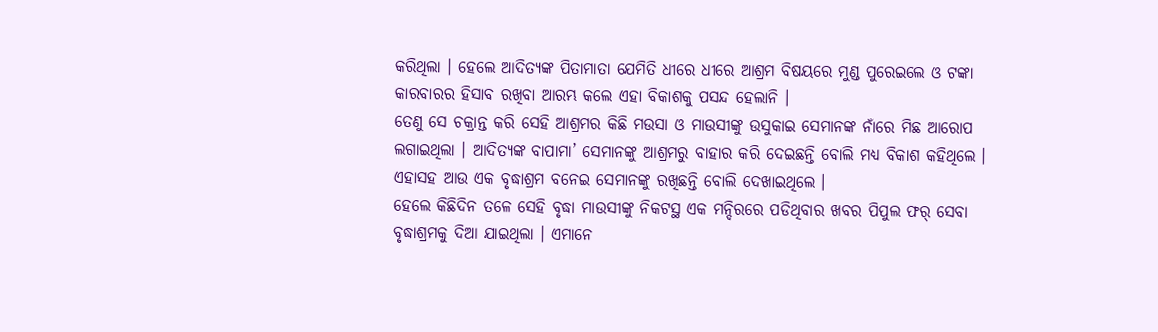କରିଥିଲା । ହେଲେ ଆଦିତ୍ୟଙ୍କ ପିତାମାତା ଯେମିତି ଧୀରେ ଧୀରେ ଆଶ୍ରମ ବିଷୟରେ ମୁଣ୍ଡ ପୁରେଇଲେ ଓ ଟଙ୍କା କାରବାରର ହିସାବ ରଖିବା ଆରମ୍ଭ କଲେ ଏହା ବିକାଶକୁ ପସନ୍ଦ ହେଲାନି ।
ତେଣୁ ସେ ଚକ୍ରାନ୍ତ କରି ସେହି ଆଶ୍ରମର କିଛି ମଉସା ଓ ମାଉସୀଙ୍କୁ ଉସୁକାଇ ସେମାନଙ୍କ ନାଁରେ ମିଛ ଆରୋପ ଲଗାଇଥିଲା । ଆଦିତ୍ୟଙ୍କ ବାପାମା’ ସେମାନଙ୍କୁ ଆଶ୍ରମରୁ ବାହାର କରି ଦେଇଛନ୍ତି ବୋଲି ମଧ୍ୟ ବିକାଶ କହିଥିଲେ । ଏହାସହ ଆଉ ଏକ ବୃଦ୍ଧାଶ୍ରମ ବନେଇ ସେମାନଙ୍କୁ ରଖିଛନ୍ତି ବୋଲି ଦେଖାଇଥିଲେ ।
ହେଲେ କିଛିଦିନ ତଳେ ସେହି ବୃଦ୍ଧା ମାଉସୀଙ୍କୁ ନିକଟସ୍ଥ ଏକ ମନ୍ଦିରରେ ପଡିଥିବାର ଖବର ପିପୁଲ ଫର୍ ସେବା ବୃଦ୍ଧାଶ୍ରମକୁ ଦିଆ ଯାଇଥିଲା । ଏମାନେ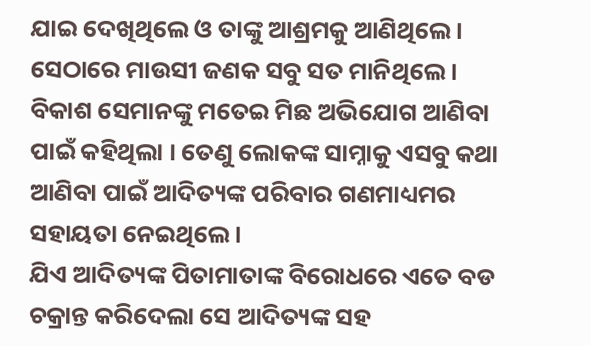ଯାଇ ଦେଖିଥିଲେ ଓ ତାଙ୍କୁ ଆଶ୍ରମକୁ ଆଣିଥିଲେ । ସେଠାରେ ମାଉସୀ ଜଣକ ସବୁ ସତ ମାନିଥିଲେ । ବିକାଶ ସେମାନଙ୍କୁ ମତେଇ ମିଛ ଅଭିଯୋଗ ଆଣିବା ପାଇଁ କହିଥିଲା । ତେଣୁ ଲୋକଙ୍କ ସାମ୍ନାକୁ ଏସବୁ କଥା ଆଣିବା ପାଇଁ ଆଦିତ୍ୟଙ୍କ ପରିବାର ଗଣମାଧ୍ୟମର ସହାୟତା ନେଇଥିଲେ ।
ଯିଏ ଆଦିତ୍ୟଙ୍କ ପିତାମାତାଙ୍କ ବିରୋଧରେ ଏତେ ବଡ ଚକ୍ରାନ୍ତ କରିଦେଲା ସେ ଆଦିତ୍ୟଙ୍କ ସହ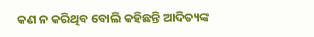କଣ ନ କରିଥିବ ବୋଲି କହିଛନ୍ତି ଆଦିତ୍ୟଙ୍କ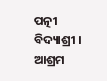ପତ୍ନୀ ବିଦ୍ୟାଶ୍ରୀ । ଆଶ୍ରମ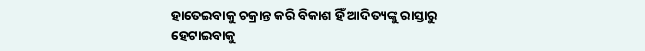ହାତେଇବାକୁ ଚକ୍ରାନ୍ତ କରି ବିକାଶ ହିଁ ଆଦିତ୍ୟଙ୍କୁ ରାସ୍ତାରୁ ହେଟାଇବାକୁ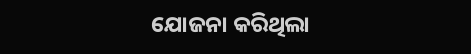ଯୋଜନା କରିଥିଲା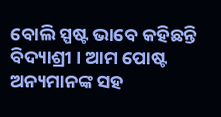ବୋଲି ସ୍ପଷ୍ଟ ଭାବେ କହିଛନ୍ତି ବିଦ୍ୟାଶ୍ରୀ । ଆମ ପୋଷ୍ଟ ଅନ୍ୟମାନଙ୍କ ସହ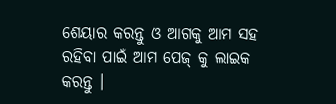ଶେୟାର କରନ୍ତୁ ଓ ଆଗକୁ ଆମ ସହ ରହିବା ପାଇଁ ଆମ ପେଜ୍ କୁ ଲାଇକ କରନ୍ତୁ ।